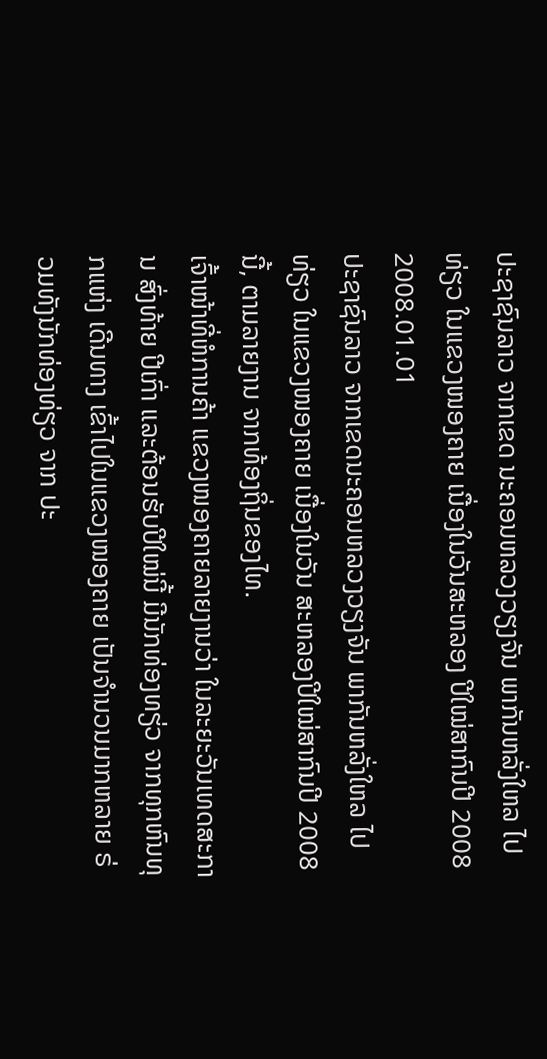ປະຊາຊົນລາວ ຈາກເຂດ ນະຄອນຫລວງວຽງຈັນ ພາກັນຫລັ່ງໃຫລ ໄປທ່ຽວ ໃນແຂວງໜອງຄາຍ ເນື່ອງໃນວັນສະຫລອງ ປີໃໝ່ສາກົນປີ 2008
2008.01.01
ປະຊາຊົນລາວ ຈາກເຂດນະຄອນຫລວງວຽງຈັນ ພາກັນຫລັ່ງໃຫລ ໄປທ່ຽວ ໃນແຂວງໜອງຄາຍ ເນື່ອງໃນວັນ ສະຫລອງປີໃໝ່ສາກົນປີ 2008 ນີ້, ຕາມລາຍງານ ຈາກທ້ອງຖິ່ນຂອງໄທ.
ເຈົ້າໜ້າທີ່ຫໍການຄ້າ ແຂວງໜອງຄາຍລາຍງານວ່າ ໃນລະຍະວັນເທດສະການ ສົ່ງທ້າຍ ປີເກົ່າ ແລະຕ້ອນຮັບປີໃໝ່ນີ້ ມີນັກທ່ອງທຽ່ວ ຈາກທຸກຫົນທຸກແຫ່ງ ເດີນທາງ ເຂົ້າໄປໃນແຂວງໜອງຄາຍ ເປັນຈຳນວນມາກຫລາຍ ຣ່ວມທັງນັກທ່ອງທ່ຽວ ຈາກ ປະ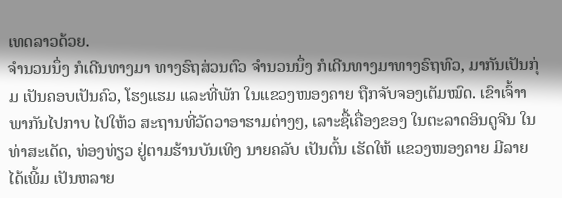ເທດລາວດ້ວຍ.
ຈຳນວນນຶ່ງ ກໍເດີນທາງມາ ທາງຣົຖສ່ວນຕົວ ຈຳນວນນຶ່ງ ກໍເດີນທາງມາທາງຣົຖທົວ, ມາກັນເປັນກຸ່ມ ເປັນຄອບເປັນຄົວ, ໂຮງແຮມ ແລະທີ່ພັກ ໃນແຂວງໜອງຄາຍ ຖືກຈັບຈອງເຕັມໝົດ. ເຂົາເຈົ້າາພາກັນໄປກາບ ໄປໃຫ້ວ ສະຖານທີ່ວັດວາອາຮາມຕ່າງໆ, ເລາະຊື້ເຄື່ອງຂອງ ໃນຕະລາດອິນດູຈີນ ໃນທ່າສະເດັດ, ທ່ອງທ່ຽວ ຢູ່ຕາມຮ້ານບັນເທິງ ນາຍຄລັບ ເປັນຕົ້ນ ເຮັດໃຫ້ ແຂວງໜອງຄາຍ ມີລາຍໄດ້ເພີ້ມ ເປັນຫລາຍ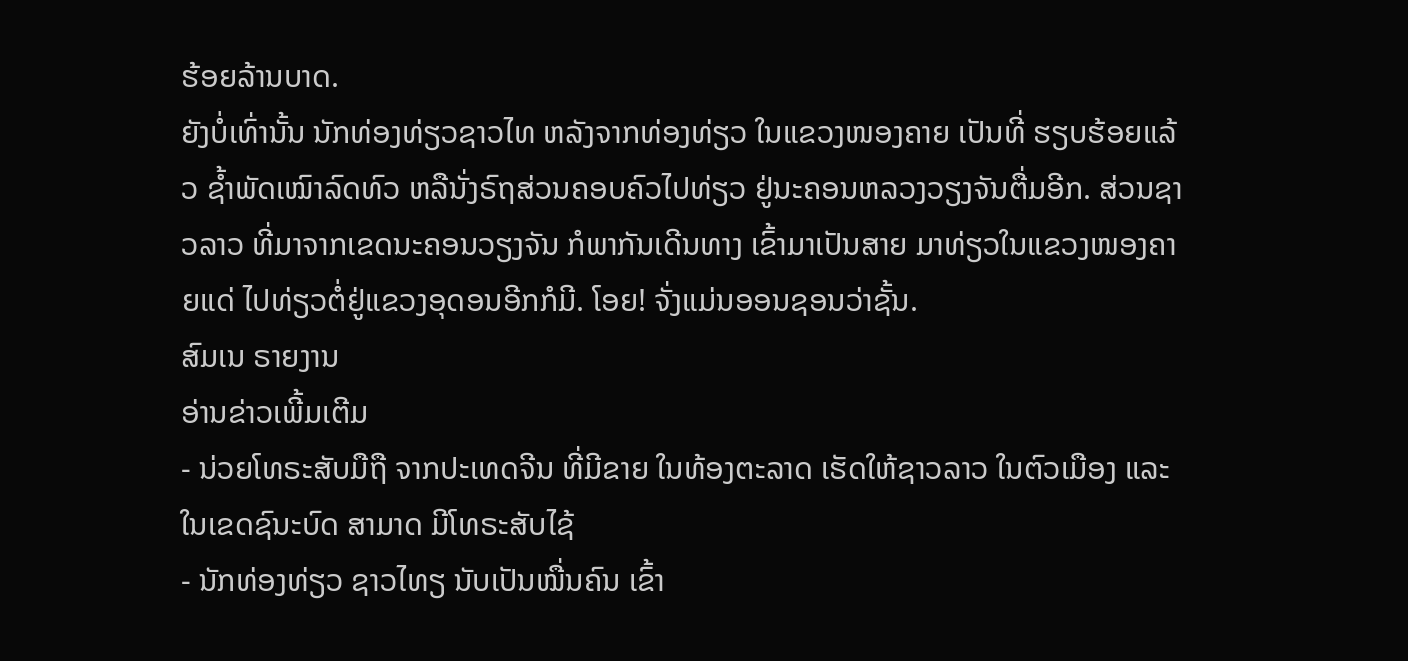ຮ້ອຍລ້ານບາດ.
ຍັງບໍ່ເທົ່ານັ້ນ ນັກທ່ອງທ່ຽວຊາວໄທ ຫລັງຈາກທ່ອງທ່ຽວ ໃນແຂວງໜອງຄາຍ ເປັນທີ່ ຮຽບຮ້ອຍແລ້ວ ຊ້ຳພັດເໝົາລົດທົວ ຫລືນັ່ງຣົຖສ່ວນຄອບຄົວໄປທ່ຽວ ຢູ່ນະຄອນຫລວງວຽງຈັນຕື່ມອີກ. ສ່ວນຊາວລາວ ທີ່ມາຈາກເຂດນະຄອນວຽງຈັນ ກໍພາກັນເດີນທາງ ເຂົ້າມາເປັນສາຍ ມາທ່ຽວໃນແຂວງໜອງຄາຍແດ່ ໄປທ່ຽວຕໍ່ຢູ່ແຂວງອຸດອນອີກກໍມີ. ໂອຍ! ຈັ່ງແມ່ນອອນຊອນວ່າຊັ້ນ.
ສົມເນ ຣາຍງານ
ອ່ານຂ່າວເພີ້ມເຕີມ
- ນ່ວຍໂທຣະສັບມືຖື ຈາກປະເທດຈີນ ທີ່ມີຂາຍ ໃນທ້ອງຕະລາດ ເຮັດໃຫ້ຊາວລາວ ໃນຕົວເມືອງ ແລະໃນເຂດຊົນະບົດ ສາມາດ ມີໂທຣະສັບໄຊ້
- ນັກທ່ອງທ່ຽວ ຊາວໄທຽ ນັບເປັນໝື່ນຄົນ ເຂົ້າ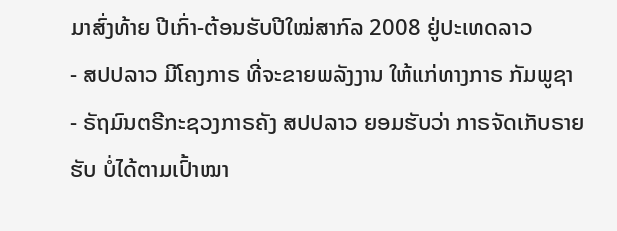ມາສົ່ງທ້າຍ ປີເກົ່າ-ຕ້ອນຮັບປີໃໝ່ສາກົລ 2008 ຢູ່ປະເທດລາວ
- ສປປລາວ ມີໂຄງກາຣ ທີ່ຈະຂາຍພລັງງານ ໃຫ້ແກ່ທາງກາຣ ກັມພູຊາ
- ຣັຖມົນຕຣີກະຊວງກາຣຄັງ ສປປລາວ ຍອມຮັບວ່າ ກາຣຈັດເກັບຣາຍຮັບ ບໍ່ໄດ້ຕາມເປົ້າໝາ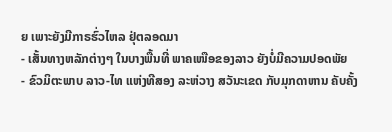ຍ ເພາະຍັງມີກາຣຮົ່ວໄຫລ ຢຸ່ຕລອດມາ
- ເສັ້ນທາງຫລັກຕ່າງໆ ໃນບາງພື້ນທີ່ ພາຄເໜືອຂອງລາວ ຍັງບໍ່ມີຄວາມປອດພັຍ
- ຂົວມິຕະພາບ ລາວ-ໄທ ແຫ່ງທີສອງ ລະຫ່ວາງ ສວັນະເຂດ ກັບມຸກດາຫານ ຄັບຄັ້ງ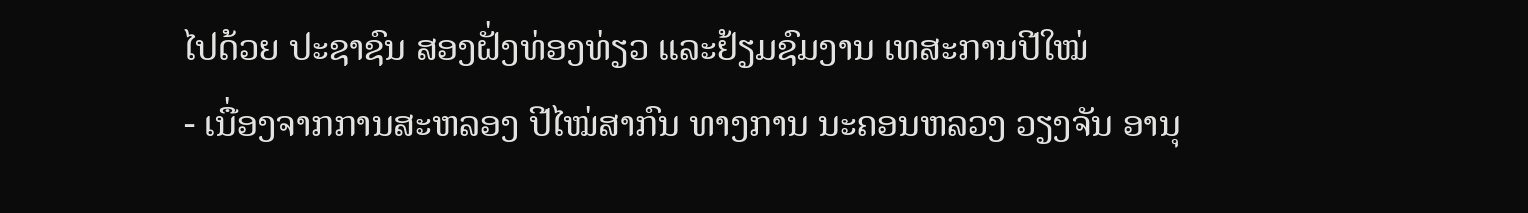ໄປດ້ວຍ ປະຊາຊົນ ສອງຝັ່ງທ່ອງທ່ຽວ ແລະຢ້ຽມຊົມງານ ເທສະການປີໃໝ່
- ເນື່ອງຈາກການສະຫລອງ ປີໄໝ່ສາກົນ ທາງການ ນະຄອນຫລວງ ວຽງຈັນ ອານຸ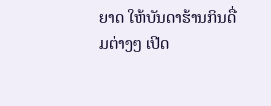ຍາດ ໃຫ້ບັນດາຮ້ານກິນດື່ມຕ່າງໆ ເປີດ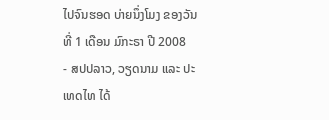ໄປຈົນຮອດ ບ່າຍນຶ່ງໂມງ ຂອງວັນທີ່ 1 ເດືອນ ມົກະຣາ ປີ 2008
- ສປປລາວ, ວຽດນາມ ແລະ ປະເທດໄທ ໄດ້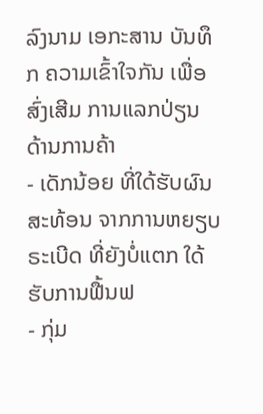ລົງນາມ ເອກະສານ ບັນທຶກ ຄວາມເຂົ້າໃຈກັນ ເພື່ອສົ່ງເສີມ ການແລກປ່ຽນ ດ້ານການຄ້າ
- ເດັກນ້ອຍ ທີ່ໃດ້ຮັບຜົນສະທ້ອນ ຈາກການຫຍຽບຣະເບີດ ທີ່ຍັງບໍ່ແຕກ ໃດ້ຮັບການຟື້ນຟ
- ກຸ່ມ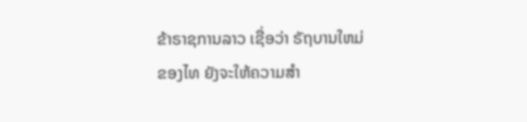ຂ້າຣາຊການລາວ ເຊື່ອວ່າ ຣັຖບານໃຫມ່ ຂອງໄທ ຍັງຈະໃຫ້ຄວາມສຳ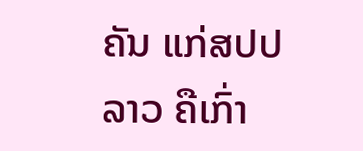ຄັນ ແກ່ສປປລາວ ຄືເກົ່າ